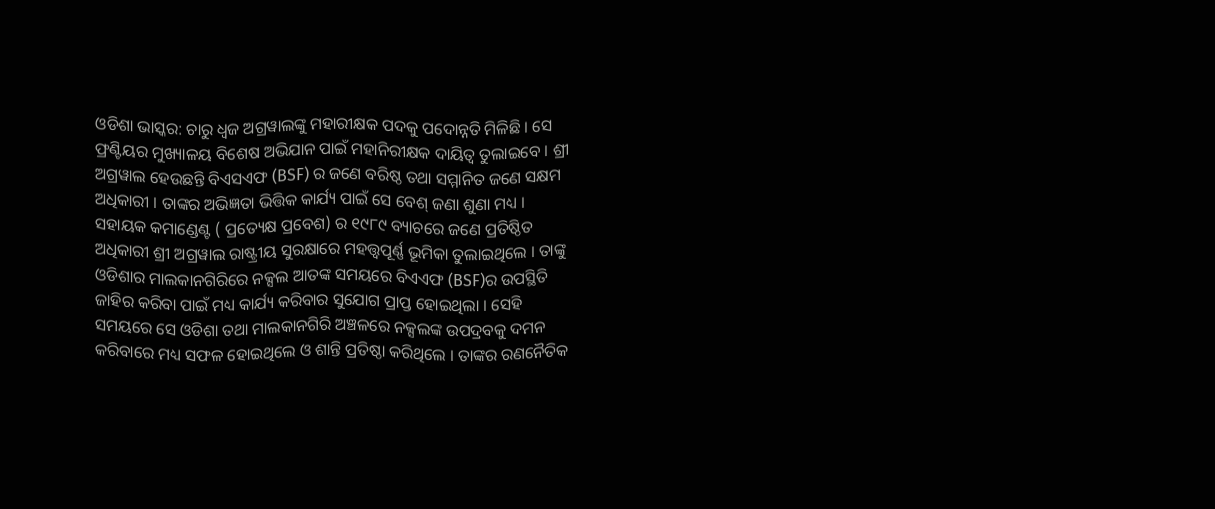ଓଡିଶା ଭାସ୍କର: ଚାରୁ ଧ୍ୱଜ ଅଗ୍ରୱାଲଙ୍କୁ ମହାରୀକ୍ଷକ ପଦକୁ ପଦୋନ୍ନତି ମିଳିଛି । ସେ ଫ୍ରଣ୍ଟିୟର ମୁଖ୍ୟାଳୟ ବିଶେଷ ଅଭିଯାନ ପାଇଁ ମହାନିରୀକ୍ଷକ ଦାୟିତ୍ୱ ତୁଲାଇବେ । ଶ୍ରୀ ଅଗ୍ରୱାଲ ହେଉଛନ୍ତି ବିଏସଏଫ (BSF) ର ଜଣେ ବରିଷ୍ଠ ତଥା ସମ୍ମାନିତ ଜଣେ ସକ୍ଷମ ଅଧିକାରୀ । ତାଙ୍କର ଅଭିଜ୍ଞତା ଭିତ୍ତିକ କାର୍ଯ୍ୟ ପାଇଁ ସେ ବେଶ୍ ଜଣା ଶୁଣା ମଧ୍ୟ ।
ସହାୟକ କମାଣ୍ଡେଣ୍ଟ ( ପ୍ରତ୍ୟେକ୍ଷ ପ୍ରବେଶ) ର ୧୯୮୯ ବ୍ୟାଚରେ ଜଣେ ପ୍ରତିଷ୍ଠିତ ଅଧିକାରୀ ଶ୍ରୀ ଅଗ୍ରୱାଲ ରାଷ୍ଟ୍ରୀୟ ସୁରକ୍ଷାରେ ମହତ୍ତ୍ୱପୂର୍ଣ୍ଣ ଭୂମିକା ତୁଲାଇଥିଲେ । ତାଙ୍କୁ ଓଡିଶାର ମାଲକାନଗିରିରେ ନକ୍ସଲ ଆତଙ୍କ ସମୟରେ ବିଏଏଫ (BSF)ର ଉପସ୍ଥିତି ଜାହିର କରିବା ପାଇଁ ମଧ୍ୟ କାର୍ଯ୍ୟ କରିବାର ସୁଯୋଗ ପ୍ରାପ୍ତ ହୋଇଥିଲା । ସେହି ସମୟରେ ସେ ଓଡିଶା ତଥା ମାଲକାନଗିରି ଅଞ୍ଚଳରେ ନକ୍ସଲଙ୍କ ଉପଦ୍ରବକୁ ଦମନ କରିବାରେ ମଧ୍ୟ ସଫଳ ହୋଇଥିଲେ ଓ ଶାନ୍ତି ପ୍ରତିଷ୍ଠା କରିଥିଲେ । ତାଙ୍କର ରଣନୈତିକ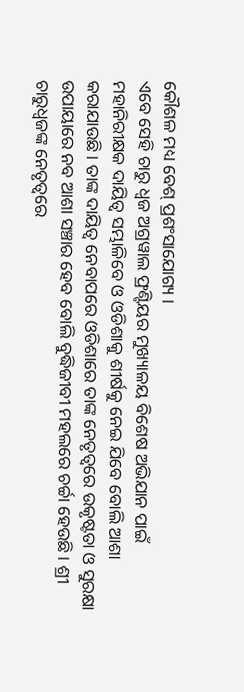କୌଶଳ ମଧ୍ୟ ବେଶ୍ ପ୍ରଶଂସାଯୋଗ୍ୟ ।
ଏବେ ସେହି ଚାରୁ ଧ୍ୱଜ ଅଗ୍ରୱାଲ ଫ୍ରଣ୍ଟିୟର ମୁଖ୍ୟାଳୟ ବିଶେଷ ଅଭିଯାନ ପାଇଁ ମହାନିରୀକ୍ଷକ ଦାୟିତ୍ୱ ସମ୍ଭାଳିବେ ଓ ଓଡିଶାକୁ ଶୀର୍ଷକୁ ନେଇ ଯିବେ ବୋଲି ଆଶା କରାଯାଉଛି । ତାଙ୍କ ଦାୟିତ୍ୱ ନେବାପରେ ଓଡିଶାରେ ତାଙ୍କ ନେତୃତ୍ୱରେ ଉକୃଷ୍ଟତା ଓ ସୁରକ୍ଷା ଉପାୟାରେ ନବ ଆଶା ସଞ୍ଚାର ହେବ ବୋଲି ବୁଦ୍ଧିଜୀବୀ ମହଲରେ ଚର୍ଚ୍ଚା ହେଉଛି । ଶ୍ରୀ ଚାରୁଧ୍ୱଜଙ୍କ ନେତୃତ୍ୱରେ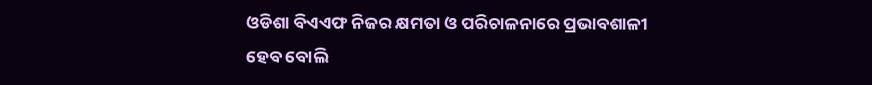ଓଡିଶା ବିଏଏଫ ନିଜର କ୍ଷମତା ଓ ପରିଚାଳନାରେ ପ୍ରଭାବଶାଳୀ ହେବ ବୋଲି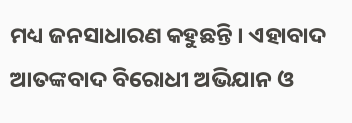ମଧ୍ୟ ଜନସାଧାରଣ କହୁଛନ୍ତି । ଏହାବାଦ ଆତଙ୍କବାଦ ବିରୋଧୀ ଅଭିଯାନ ଓ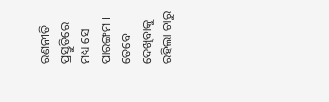ରଣନୀତି ପ୍ରସ୍ତୁତିରେ ମଧ୍ୟ ସେ ପାରଙ୍ଗମ । ତେବେ ଦେଖିବାକୁ ରହିଲା ଚାରୁ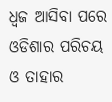ଧ୍ୱଜ ଆସିବା ପରେ ଓଡିଶାର ପରିଚୟ ଓ ତାହାର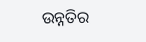ଉନ୍ନତିର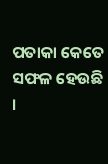ପତାକା କେତେ ସଫଳ ହେଉଛି ।